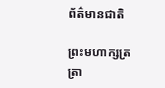ព័ត៌មានជាតិ

ព្រះមហាក្សត្រ ត្រា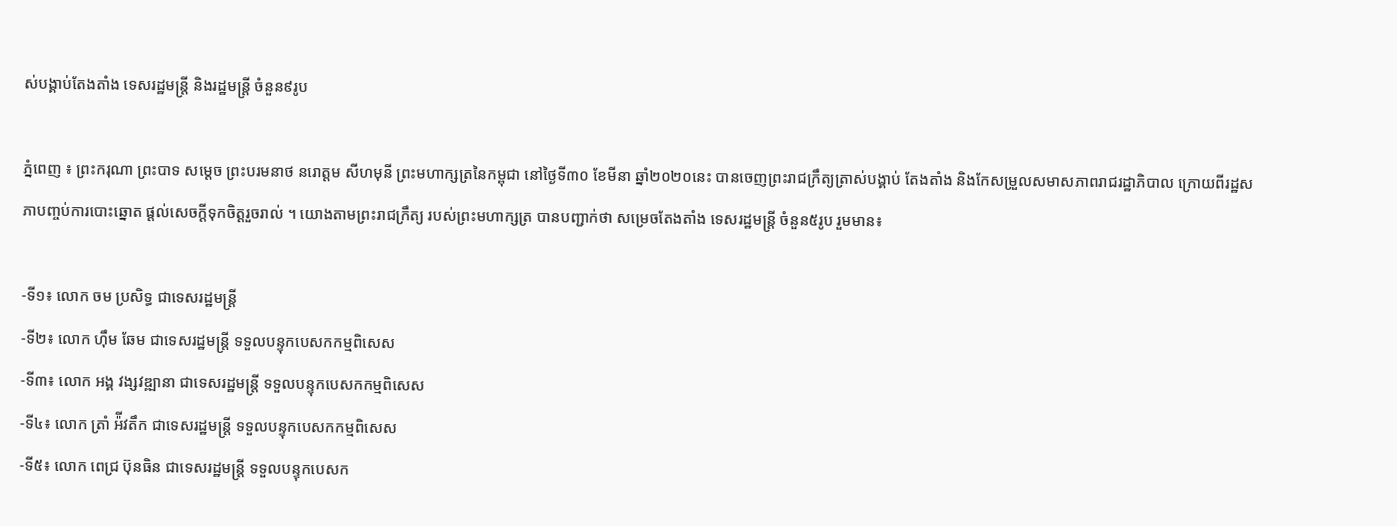ស់បង្គាប់តែងតាំង ទេសរដ្ឋមន្ដ្រី និងរដ្ឋមន្ដ្រី ចំនួន៩រូប

ភ្នំពេញ ៖ ព្រះករុណា ព្រះបាទ សម្ដេច ព្រះបរមនាថ នរោត្ដម សីហមុនី ព្រះមហាក្សត្រនៃកម្ពុជា នៅថ្ងៃទី៣០ ខែមីនា ឆ្នាំ២០២០នេះ បានចេញព្រះរាជក្រឹត្យត្រាស់បង្គាប់ តែងតាំង និងកែសម្រួលសមាសភាពរាជរដ្ឋាភិបាល ក្រោយពីរដ្ឋសភាបញ្ចប់ការបោះឆ្នោត ផ្ដល់សេចក្ដីទុកចិត្តរួចរាល់ ។ យោងតាមព្រះរាជក្រឹត្យ របស់ព្រះមហាក្សត្រ បានបញ្ជាក់ថា សម្រេចតែងតាំង ទេសរដ្ឋមន្ដ្រី ចំនួន៥រូប រួមមាន៖

-ទី១៖ លោក ចម ប្រសិទ្ធ ជាទេសរដ្ឋមន្រ្តី
-ទី២៖ លោក ហ៊ឹម ឆែម ជាទេសរដ្ឋមន្រ្តី ទទួលបន្ទុកបេសកកម្មពិសេស
-ទី៣៖ លោក អង្គ វង្សវឌ្ឍានា ជាទេសរដ្ឋមន្រ្តី ទទួលបន្ទុកបេសកកម្មពិសេស
-ទី៤៖ លោក ត្រាំ អ៉ីវតឹក ជាទេសរដ្ឋមន្រ្តី ទទួលបន្ទុកបេសកកម្មពិសេស
-ទី៥៖ លោក ពេជ្រ ប៊ុនធិន ជាទេសរដ្ឋមន្រ្តី ទទួលបន្ទុកបេសក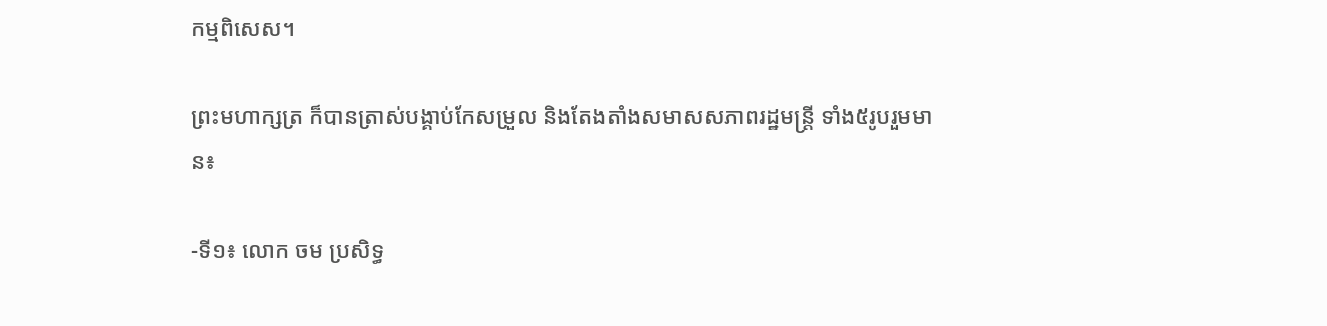កម្មពិសេស។

ព្រះមហាក្សត្រ ក៏បានត្រាស់បង្គាប់កែសម្រួល និងតែងតាំងសមាសសភាពរដ្ឋមន្ដ្រី ទាំង៥រូបរួមមាន៖

-ទី១៖ លោក ចម ប្រសិទ្ធ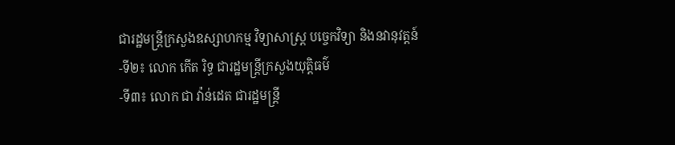ជារដ្ឋមន្រ្តីក្រសួងឧស្សាហកម្ម វិទ្យាសាស្រ្ត បច្ចេកវិទ្យា និងនវានុវត្តន៍
-ទី២៖ លោក កើត រិទ្ធ ជារដ្ឋមន្រ្តីក្រសួងយុត្តិធម៌
-ទី៣៖ លោក ជា វ៉ាន់ដេត ជារដ្ឋមន្រ្តី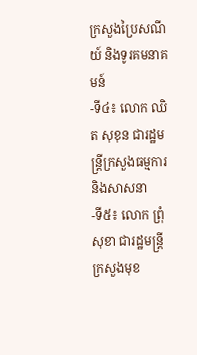ក្រសួងប្រៃសណីយ៍ និងទូរគមនាគមន៍
-ទី៤៖ លោក ឈិត សុខុន ជារដ្ឋមន្រ្តីក្រសួងធម្មការ និងសាសនា
-ទី៥៖ លោក ព្រុំ សុខា ជារដ្ឋមន្រ្តីក្រសួងមុខ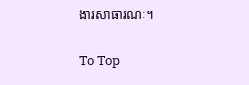ងារសាធារណៈ។

To Top